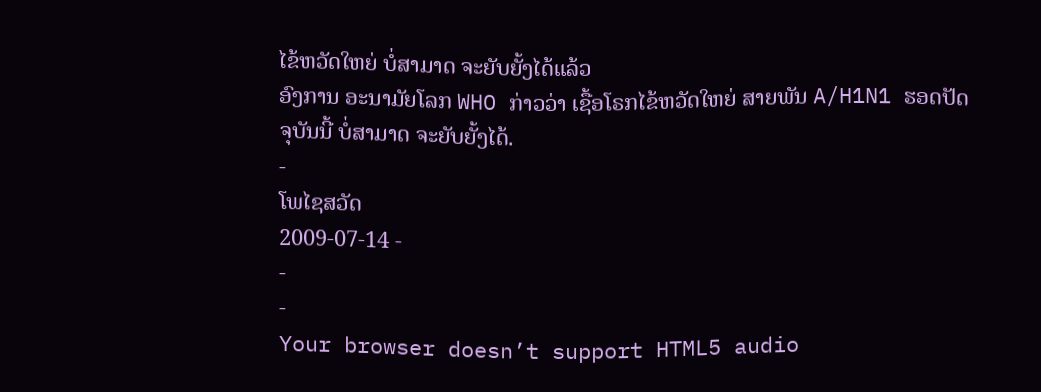ໄຂ້ຫວັດໃຫຍ່ ບໍ່ສາມາດ ຈະຍັບຍັ້ງໄດ້ແລ້ວ
ອົງການ ອະນາມັຍໂລກ WHO ກ່າວວ່າ ເຊື້ອໂຣກໄຂ້ຫວັດໃຫຍ່ ສາຍພັນ A/H1N1 ຮອດປັດຈຸບັນນີ້ ບໍ່ສາມາດ ຈະຍັບຍັ້ງໄດ້.
-
ໂພໄຊສວັດ
2009-07-14 -
-
-
Your browser doesn’t support HTML5 audio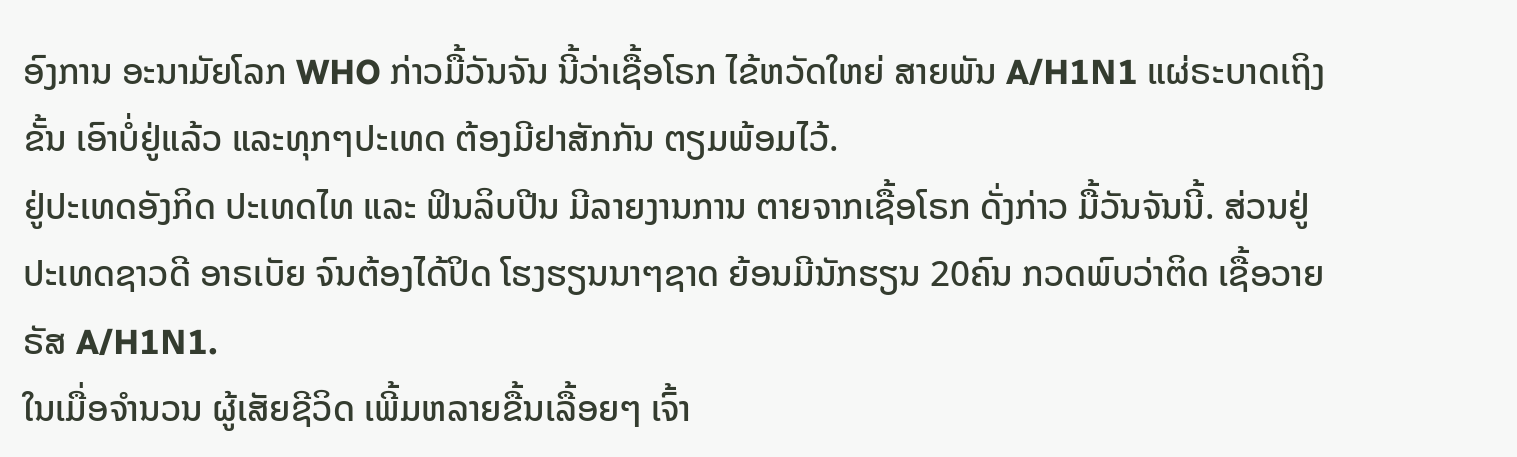ອົງການ ອະນາມັຍໂລກ WHO ກ່າວມື້ວັນຈັນ ນີ້ວ່າເຊື້ອໂຣກ ໄຂ້ຫວັດໃຫຍ່ ສາຍພັນ A/H1N1 ແຜ່ຣະບາດເຖິງຂັ້ນ ເອົາບໍ່ຢູ່ແລ້ວ ແລະທຸກໆປະເທດ ຕ້ອງມີຢາສັກກັນ ຕຽມພ້ອມໄວ້.
ຢູ່ປະເທດອັງກິດ ປະເທດໄທ ແລະ ຟິນລິບປີນ ມີລາຍງານການ ຕາຍຈາກເຊື້ອໂຣກ ດັ່ງກ່າວ ມື້ວັນຈັນນີ້. ສ່ວນຢູ່ ປະເທດຊາວດີ ອາຣເບັຍ ຈົນຕ້ອງໄດ້ປິດ ໂຮງຮຽນນາໆຊາດ ຍ້ອນມີນັກຮຽນ 20ຄົນ ກວດພົບວ່າຕິດ ເຊື້ອວາຍຣັສ A/H1N1.
ໃນເມື່ອຈຳນວນ ຜູ້ເສັຍຊີວິດ ເພີ້ມຫລາຍຂື້ນເລື້ອຍໆ ເຈົ້າ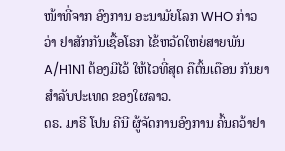ໜ້າທີ່ຈາກ ອົງການ ອະນາມັຍໂລກ WHO ກ່າວວ່າ ຢາສັກກັນເຊື້ອໂຣກ ໄຂ້ຫວັດໃຫຍ່ສາຍພັນ A/H1N1 ຕ້ອງມີໄວ້ ໃຫ້ໄວທີ່ສຸດ ຄືຕົ້ນເດືອນ ກັນຍາ ສຳລັບປະເທດ ຂອງໃຜລາວ.
ດຣ. ມາຣີ ໂປນ ຄີນີ ຜູ້ຈັດການອົງການ ຄົ້ນຄວ້າຢາ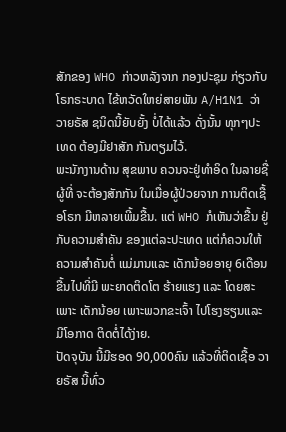ສັກຂອງ WHO ກ່າວຫລັງຈາກ ກອງປະຊຸມ ກ່ຽວກັບໂຣກຣະບາດ ໄຂ້ຫວັດໃຫຍ່ສາຍພັນ A/H1N1 ວ່າ ວາຍຣັສ ຊນິດນີ້ຍັບຍັ້ງ ບໍ່ໄດ້ແລ້ວ ດັ່ງນັ້ນ ທຸກໆປະເທດ ຕ້ອງມີຢາສັກ ກັນຕຽມໄວ້.
ພະນັກງານດ້ານ ສຸຂພາບ ຄວນຈະຢູ່ທຳອິດ ໃນລາຍຊື່ຜູ້ທີ່ ຈະຕ້ອງສັກກັນ ໃນເມື່ອຜູ້ປ່ວຍຈາກ ການຕິດເຊື້ອໂຣກ ມີຫລາຍເພີ້ມຂື້ນ. ແຕ່ WHO ກໍເຫັນວ່າຂື້ນ ຢູ່ກັບຄວາມສຳຄັນ ຂອງແຕ່ລະປະເທດ ແຕ່ກໍຄວນໃຫ້ ຄວາມສຳຄັນຕໍ່ ແມ່ມານແລະ ເດັກນ້ອຍອາຍຸ 6ເດືອນ ຂື້ນໄປທີ່ມີ ພະຍາດຕິດໂຕ ຮ້າຍແຮງ ແລະ ໂດຍສະເພາະ ເດັກນ້ອຍ ເພາະພວກຂະເຈົ້າ ໄປໂຮງຮຽນແລະ ມີໂອກາດ ຕິດຕໍ່ໄດ້ງ່າຍ.
ປັດຈຸບັນ ນີ້ມີຮອດ 90,000ຄົນ ແລ້ວທີ່ຕິດເຊື້ອ ວາຍຣັສ ນີ້ທົ່ວ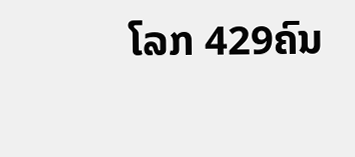ໂລກ 429ຄົນ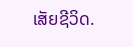ເສັຍຊີວິດ.